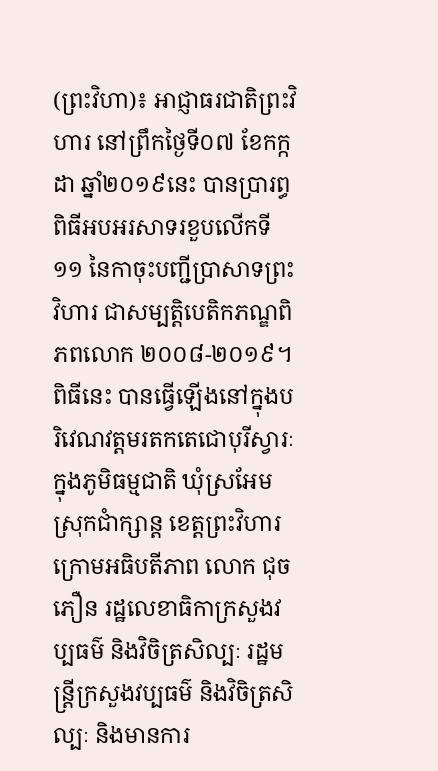(ព្រះវិហា)៖ អាជ្ញាធរជាតិព្រះវិហារ នៅព្រឹកថ្ងៃទី០៧ ខែកក្កដា ឆ្នាំ២០១៩នេះ បានប្រារព្ធពិធីអបអរសាទរខួបលើកទី១១ នៃកាចុះបញ្ជីប្រាសាទព្រះវិហារ ជាសម្បត្តិបេតិកភណ្ឌពិភពលោក ២០០៨-២០១៩។
ពិធីនេះ បានធ្វើឡើងនៅក្នុងបរិវេណវត្តមរតកតេជោបុរីស្វារៈ ក្នុងភូមិធម្មជាតិ ឃុំស្រអែម ស្រុកជាំក្សាន្ត ខេត្តព្រះវិហារ ក្រោមអធិបតីភាព លោក ជុច ភឿន រដ្ឋលេខាធិកាក្រសួងវប្បធម៌ និងវិចិត្រសិល្បៈ រដ្ឋមន្ត្រីក្រសួងវប្បធម៌ និងវិចិត្រសិល្បៈ និងមានការ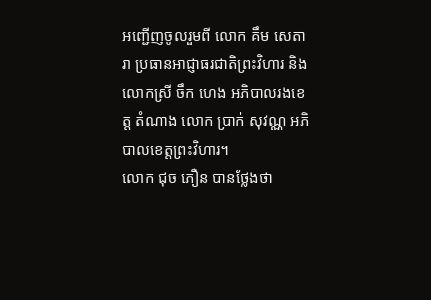អញ្ជើញចូលរួមពី លោក គឹម សេតារា ប្រធានអាជ្ញាធរជាតិព្រះវិហារ និងលោកស្រី ចឹក ហេង អភិបាលរងខេត្ត តំណាង លោក ប្រាក់ សុវណ្ណ អភិបាលខេត្តព្រះវិហារ។
លោក ជុច ភឿន បានថ្លែងថា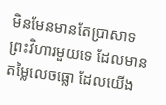មិនមែនមានតែប្រាសាទព្រះវិហារមួយទេ ដែលមានតម្លៃលេចធ្លោ ដែលយើង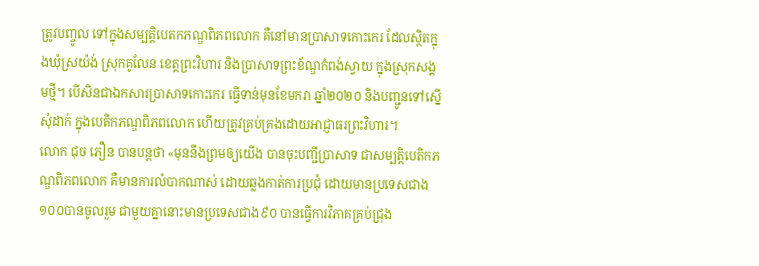ត្រូវបញ្ចូល ទៅក្នុងសម្បត្តិបេតកភណ្ឌពិភពលោក គឺនៅមានប្រាសាទកោះកេរ ដែលស្ថិតក្នុងឃុំស្រយ៉ង់ ស្រុកគូលែន ខេត្តព្រះវិហារ និងប្រាសាទព្រះខ័ណ្ឌកំពង់ស្វាយ ក្នុងស្រុកសង្គមថ្មី។ បើសិនជាឯកសារប្រាសាទកោះកេរ ធ្វើទាន់មុនខែមករា ឆ្នាំ២០២០ និងបញ្ជូនទៅស្នើសុំដាក់ ក្នុងបេតិកភណ្ឌពិភពលោក ហើយត្រូវគ្រប់គ្រងដោយអាជ្ញាធរព្រះវិហារ។
លោក ជុច ភឿន បានបន្តថា «មុននឹងព្រមឲ្យយើង បានចុះបញ្ជីប្រាសាទ ជាសម្បត្តិបេតិកភណ្ឌពិភពលោក គឺមានការលំបាកណាស់ ដោយឆ្លងកាត់ការប្រជុំ ដោយមានប្រទេសជាង ១០០បានចូលរួម ជាមួយគ្នានោះមានប្រទេសជាង៩០ បានធ្វើការវិភាគគ្រប់ជ្រុង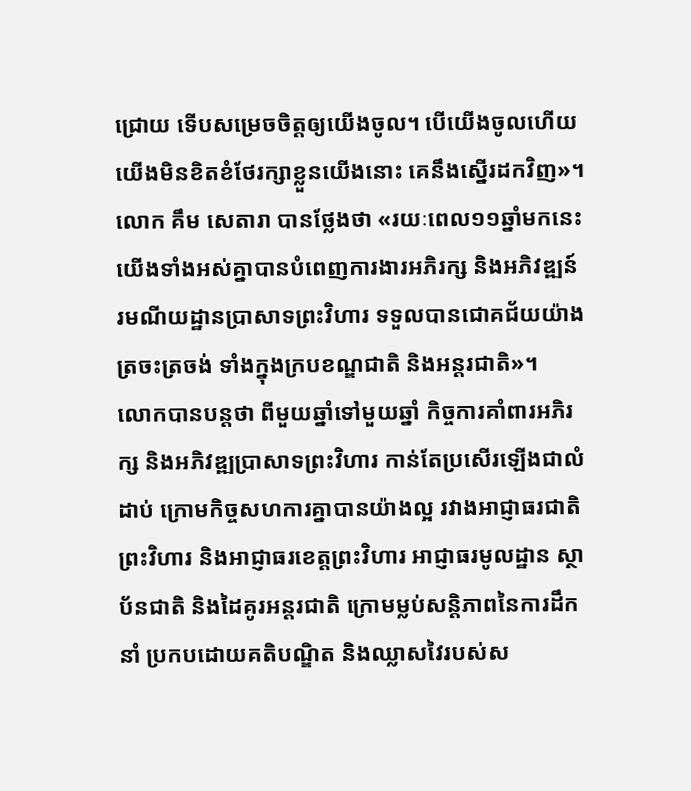ជ្រោយ ទើបសម្រេចចិត្តឲ្យយើងចូល។ បើយើងចូលហើយ យើងមិនខិតខំថែរក្សាខ្លួនយើងនោះ គេនឹងស្នើរដកវិញ»។
លោក គឹម សេតារា បានថ្លែងថា «រយៈពេល១១ឆ្នាំមកនេះ យើងទាំងអស់គ្នាបានបំពេញការងារអភិរក្ស និងអភិវឌ្ឍន៍រមណីយដ្ឋានប្រាសាទព្រះវិហារ ទទួលបានជោគជ័យយ៉ាងត្រចះត្រចង់ ទាំងក្នុងក្របខណ្ឌជាតិ និងអន្តរជាតិ»។
លោកបានបន្តថា ពីមួយឆ្នាំទៅមួយឆ្នាំ កិច្ចការគាំពារអភិរក្ស និងអភិវឌ្ឍប្រាសាទព្រះវិហារ កាន់តែប្រសើរឡើងជាលំដាប់ ក្រោមកិច្ចសហការគ្នាបានយ៉ាងល្អ រវាងអាជ្ញាធរជាតិព្រះវិហារ និងអាជ្ញាធរខេត្តព្រះវិហារ អាជ្ញាធរមូលដ្ឋាន ស្ថាប័នជាតិ និងដៃគូរអន្តរជាតិ ក្រោមម្លប់សន្តិភាពនៃការដឹកនាំ ប្រកបដោយគតិបណ្ឌិត និងឈ្លាសវៃរបស់ស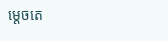ម្តេចតេ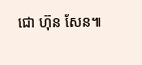ជោ ហ៊ុន សែន៕